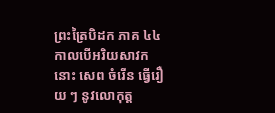ព្រះត្រៃបិដក ភាគ ៤៤
កាលបើអរិយសាវកនោះ សេព ចំរើន ធ្វើរឿយ ៗ នូវលោកុត្ត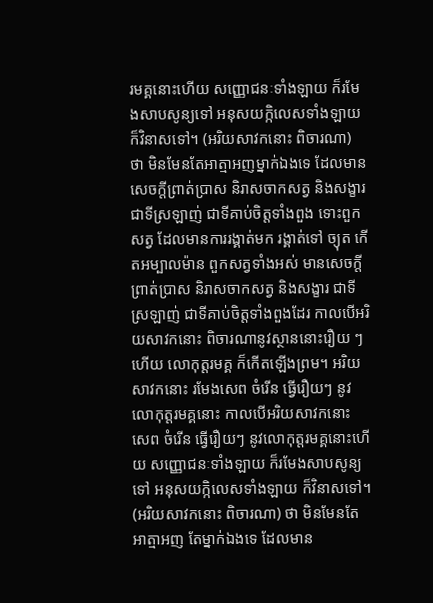រមគ្គនោះហើយ សញ្ញោជនៈទាំងឡាយ ក៏រមែងសាបសូន្យទៅ អនុសយក្កិលេសទាំងឡាយ ក៏វិនាសទៅ។ (អរិយសាវកនោះ ពិចារណា) ថា មិនមែនតែអាត្មាអញម្នាក់ឯងទេ ដែលមានសេចក្តីព្រាត់ប្រាស និរាសចាកសត្វ និងសង្ខារ ជាទីស្រឡាញ់ ជាទីគាប់ចិត្តទាំងពួង ទោះពួកសត្វ ដែលមានការរង្គាត់មក រង្គាត់ទៅ ច្យុត កើតអម្បាលម៉ាន ពួកសត្វទាំងអស់ មានសេចក្តីព្រាត់ប្រាស និរាសចាកសត្វ និងសង្ខារ ជាទីស្រឡាញ់ ជាទីគាប់ចិត្តទាំងពួងដែរ កាលបើអរិយសាវកនោះ ពិចារណានូវស្ថាននោះរឿយ ៗ ហើយ លោកុត្តរមគ្គ ក៏កើតឡើងព្រម។ អរិយសាវកនោះ រមែងសេព ចំរើន ធ្វើរឿយៗ នូវលោកុត្តរមគ្គនោះ កាលបើអរិយសាវកនោះ សេព ចំរើន ធ្វើរឿយៗ នូវលោកុត្តរមគ្គនោះហើយ សញ្ញោជនៈទាំងឡាយ ក៏រមែងសាបសូន្យទៅ អនុសយក្កិលេសទាំងឡាយ ក៏វិនាសទៅ។ (អរិយសាវកនោះ ពិចារណា) ថា មិនមែនតែអាត្មាអញ តែម្នាក់ឯងទេ ដែលមាន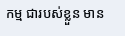កម្ម ជារបស់ខ្លួន មាន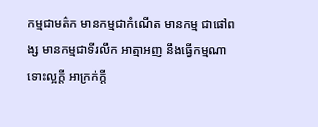កម្មជាមត៌ក មានកម្មជាកំណើត មានកម្ម ជាផៅពង្ស មានកម្មជាទីរលឹក អាត្មាអញ នឹងធ្វើកម្មណា ទោះល្អក្តី អាក្រក់ក្តី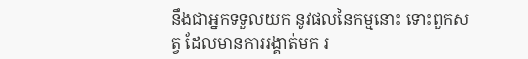នឹងជាអ្នកទទួលយក នូវផលនៃកម្មនោះ ទោះពួកសត្វ ដែលមានការរង្គាត់មក រ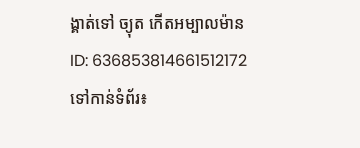ង្គាត់ទៅ ច្យុត កើតអម្បាលម៉ាន
ID: 636853814661512172
ទៅកាន់ទំព័រ៖